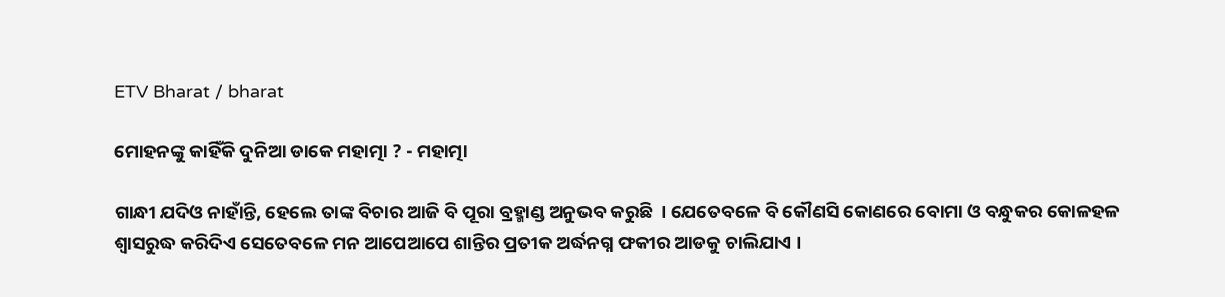ETV Bharat / bharat

ମୋହନଙ୍କୁ କାହିଁକି ଦୁନିଆ ଡାକେ ମହାତ୍ମା ? - ମହାତ୍ମା

ଗାନ୍ଧୀ ଯଦିଓ ନାହାଁନ୍ତି, ହେଲେ ତାଙ୍କ ବିଚାର ଆଜି ବି ପୂରା ବ୍ରହ୍ମାଣ୍ଡ ଅନୁଭବ କରୁଛି  । ଯେତେବଳେ ବି କୌଣସି କୋଣରେ ବୋମା ଓ ବନ୍ଧୁକର କୋଳହଳ ଶ୍ବାସରୁଦ୍ଧ କରିଦିଏ ସେତେବଳେ ମନ ଆପେଆପେ ଶାନ୍ତିର ପ୍ରତୀକ ଅର୍ଦ୍ଧନଗ୍ନ ଫକୀର ଆଡକୁ ଚାଲିଯାଏ ।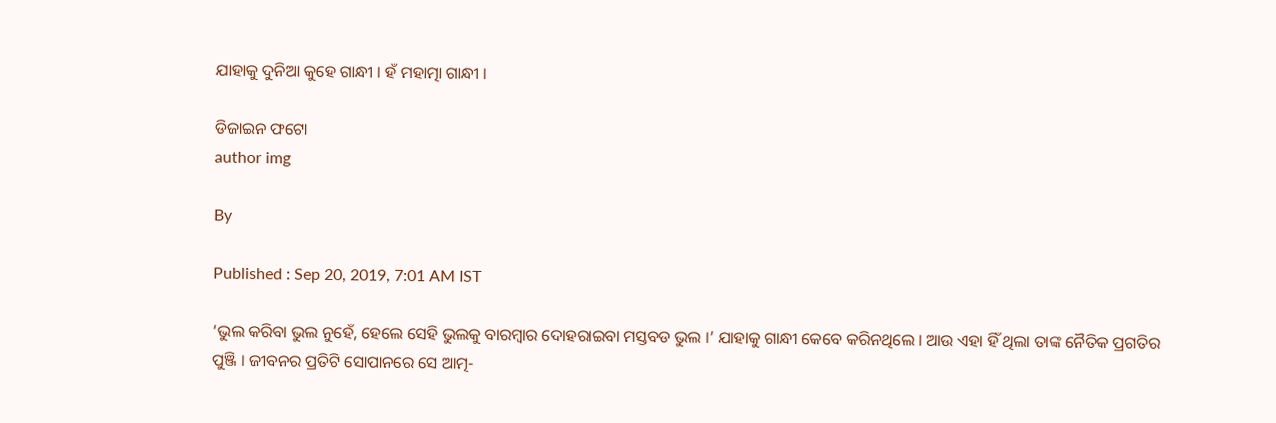ଯାହାକୁ ଦୁନିଆ କୁହେ ଗାନ୍ଧୀ । ହଁ ମହାତ୍ମା ଗାନ୍ଧୀ ।

ଡିଜାଇନ ଫଟୋ
author img

By

Published : Sep 20, 2019, 7:01 AM IST

‘ଭୁଲ କରିବା ଭୁଲ ନୁହେଁ, ହେଲେ ସେହି ଭୁଲକୁ ବାରମ୍ବାର ଦୋହରାଇବା ମସ୍ତବଡ ଭୁଲ ।’ ଯାହାକୁ ଗାନ୍ଧୀ କେବେ କରିନଥିଲେ । ଆଉ ଏହା ହିଁ ଥିଲା ତାଙ୍କ ନୈତିକ ପ୍ରଗତିର ପୁଞ୍ଜି । ଜୀବନର ପ୍ରତିଟି ସୋପାନରେ ସେ ଆତ୍ମ-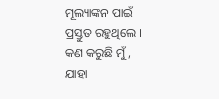ମୂଲ୍ୟାଙ୍କନ ପାଇଁ ପ୍ରସ୍ତୁତ ରହୁଥିଲେ । କଣ କରୁଛି ମୁଁ, ଯାହା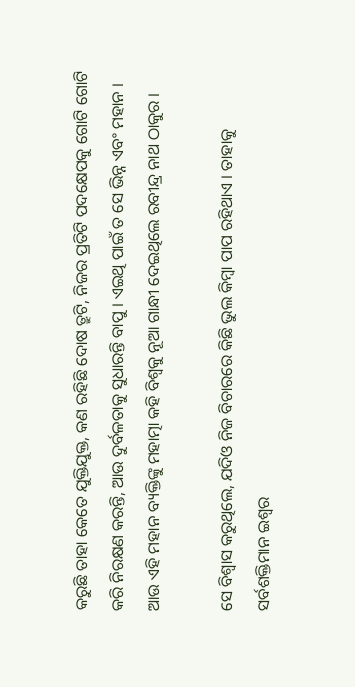କରୁଛି ତାହା କେତେ ଯୁକ୍ତିଯୁକ୍ତ, କଣ ରହିଛି ଦୋଷ ତ୍ରୁଟି, ନିଜର ପ୍ରତିଟି ପଦକ୍ଷେପକୁ ଗୋଟି ଗୋଟି କରି ନିରକ୍ଷଣ କରନ୍ତି, ଆଉ ଦୁର୍ବଳତାକୁ ସୁଧାରନ୍ତି ବାପୁ । ଏଇଥି ପାଇଁ ତ ସେ ଭିନ୍ନ ଏବଂ ମହାନ । ଆଉ ଏହି ମହାନ ବ୍ୟକ୍ତିଙ୍କୁ ମହାତ୍ମା କହି ବିଶ୍ବକୁ ନୂଆ ଗାନ୍ଧୀ ଦେଇଥିଲେ ରବୀନ୍ଦ୍ର ନାଥ ଠାକୁର ।

ସେ ବିଶ୍ବାସ କରୁଥିଲେ, ଯଦିଓ ନିଜ ବିଚାରରେ କିଛି ଭୁଲ କିମ୍ବା ପାପ ରହିଥାଏ । ତାହାକୁ ସର୍ବଶକ୍ତିମାନ ଇଶ୍ବର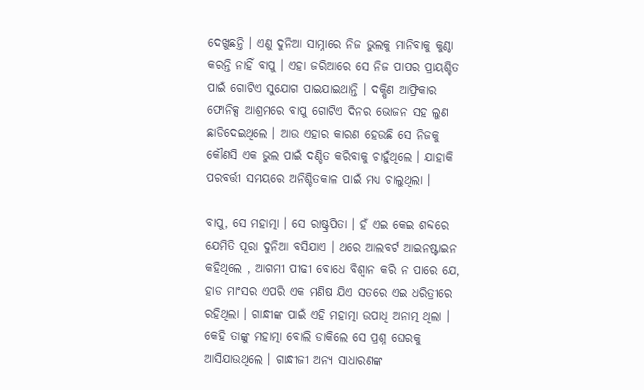ଦେଖୁଛନ୍ତି । ଏଣୁ ଦୁନିଆ ସାମ୍ନାରେ ନିଜ ଭୁଲକୁ ମାନିବାକୁ କୁଣ୍ଠା କରନ୍ତି ନାହିଁ ବାପୁ । ଏହା ଜରିଆରେ ସେ ନିଜ ପାପର ପ୍ରାୟଶ୍ଚିତ ପାଇଁ ଗୋଟିଏ ସୁଯୋଗ ପାଇଯାଇଥାନ୍ତି । ଦକ୍ଷିଣ ଆଫ୍ରିକାର ଫୋନିକ୍ସ ଆଶ୍ରମରେ ବାପୁ ଗୋଟିଏ ଦିନର ଭୋଜନ ସହ ଲୁଣ ଛାଡିଦେଇଥିଲେ । ଆଉ ଏହାର କାରଣ ହେଉଛି ସେ ନିଜକୁ କୌଣସି ଏକ ଭୁଲ ପାଇଁ ଦଣ୍ଡିତ କରିବାକୁ ଚାହୁଁଥିଲେ । ଯାହାକି ପରବର୍ତ୍ତୀ ସମୟରେ ଅନିଶ୍ଚିତକାଳ ପାଇଁ ମଧ୍ୟ ଚାଲୁଥିଲା ।

ବାପୁ, ସେ ମହାତ୍ମା । ସେ ରାଷ୍ଟ୍ରପିତା । ହଁ ଏଇ କେଇ ଶବ୍ଦରେ ଯେମିତି ପୂରା ଦୁନିଆ ବସିଯାଏ । ଥରେ ଆଲବର୍ଟ ଆଇନଷ୍ଟାଇନ କହିଥିଲେ , ଆଗମୀ ପୀଢୀ ବୋଧେ ବିଶ୍ବାନ କରି ନ ପାରେ ଯେ, ହାଡ ମାଂସର ଏପରି ଏକ ମଣିଷ ଯିଏ ସତରେ ଏଇ ଧରିତ୍ରୀରେ ରହିଥିଲା । ଗାନ୍ଧୀଙ୍କ ପାଇଁ ଏହି ମହାତ୍ମା ଉପାଧି ଅନାତ୍ମ ଥିଲା । କେହି ତାଙ୍କୁ ମହାତ୍ମା ବୋଲି ଡାକିଲେ ସେ ପ୍ରଶ୍ନ ଘେରକୁ ଆସିଯାଉଥିଲେ । ଗାନ୍ଧୀଜୀ ଅନ୍ୟ ସାଧାରଣଙ୍କ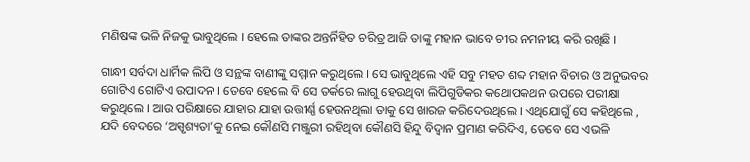ମଣିଷଙ୍କ ଭଳି ନିଜକୁ ଭାବୁଥିଲେ । ହେଲେ ତାଙ୍କର ଅନ୍ତର୍ନିହିତ ଚରିତ୍ର ଆଜି ତାଙ୍କୁ ମହାନ ଭାବେ ଚୀର ନମନୀୟ କରି ରଖିଛି ।

ଗାନ୍ଧୀ ସର୍ବଦା ଧାର୍ମିକ ଲିପି ଓ ସନ୍ଥଙ୍କ ବାଣୀଙ୍କୁ ସମ୍ମାନ କରୁଥିଲେ । ସେ ଭାବୁଥିଲେ ଏହି ସବୁ ମହତ ଶବ୍ଦ ମହାନ ବିଚାର ଓ ଅନୁଭବର ଗୋଟିଏ ଗୋଟିଏ ଉପାଦନ । ତେବେ ହେଲେ ବି ସେ ତର୍କରେ ଲାଗୁ ହେଉଥିବା ଲିପିଗୁଡିକର କଥୋପକଥନ ଉପରେ ପରୀକ୍ଷା କରୁଥିଲେ । ଆଉ ପରିକ୍ଷାରେ ଯାହାର ଯାହା ଉତ୍ତୀର୍ଣ୍ଣ ହେଉନଥିଲା ତାକୁ ସେ ଖାରଜ କରିଦେଉଥିଲେ । ଏଥିଯୋଗୁଁ ସେ କହିଥିଲେ , ଯଦି ବେଦରେ ‘ଅସ୍ପୃଶ୍ୟତା’କୁ ନେଇ କୌଣସି ମଞ୍ଜୁରୀ ରହିଥିବା କୌଣସି ହିନ୍ଦୁ ବିଦ୍ବାନ ପ୍ରମାଣ କରିଦିଏ, ତେବେ ସେ ଏଭଳି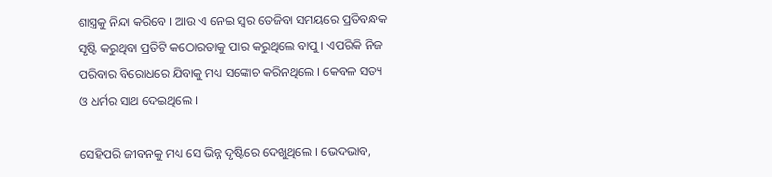ଶାସ୍ତ୍ରକୁ ନିନ୍ଦା କରିବେ । ଆଉ ଏ ନେଇ ସ୍ବର ତେଜିବା ସମୟରେ ପ୍ରତିବନ୍ଧକ ସୃଷ୍ଟି କରୁଥିବା ପ୍ରତିଟି କଠୋରତାକୁ ପାର କରୁଥିଲେ ବାପୁ । ଏପରିକି ନିଜ ପରିବାର ବିରୋଧରେ ଯିବାକୁ ମଧ୍ୟ ସଙ୍କୋଚ କରିନଥିଲେ । କେବଳ ସତ୍ୟ ଓ ଧର୍ମର ସାଥ ଦେଇଥିଲେ ।

ସେହିପରି ଜୀବନକୁ ମଧ୍ୟ ସେ ଭିନ୍ନ ଦୃଷ୍ଟିରେ ଦେଖୁଥିଲେ । ଭେଦଭାବ,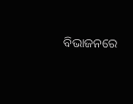ବିଭାଜନରେ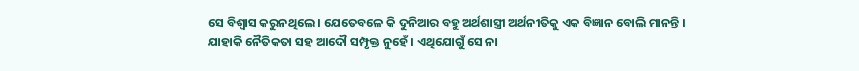ସେ ବିଶ୍ବାସ କରୁନଥିଲେ । ଯେତେବଳେ କି ଦୁନିଆର ବହୁ ଅର୍ଥଶାସ୍ତ୍ରୀ ଅର୍ଥନୀତିକୁ ଏକ ବିଜ୍ଞାନ ବୋଲି ମାନନ୍ତି । ଯାହାକି ନୈତିକତା ସହ ଆଦୌ ସମ୍ପୃକ୍ତ ନୁହେଁ । ଏଥିଯୋଗୁଁ ସେ ନା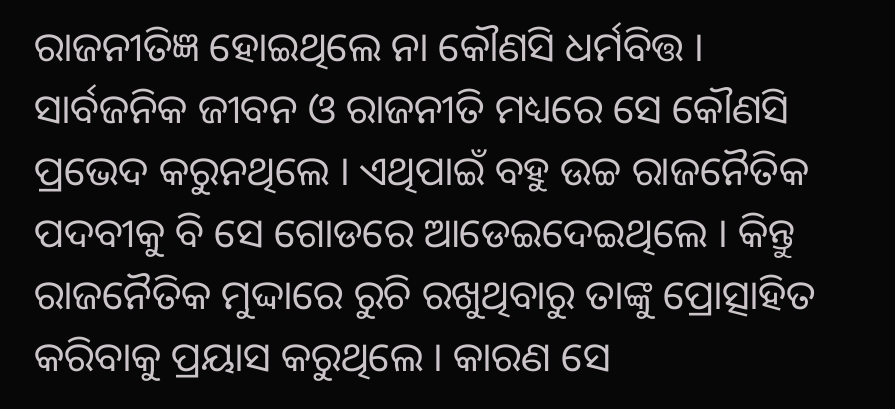ରାଜନୀତିଜ୍ଞ ହୋଇଥିଲେ ନା କୌଣସି ଧର୍ମବିତ୍ତ । ସାର୍ବଜନିକ ଜୀବନ ଓ ରାଜନୀତି ମଧ୍ୟରେ ସେ କୌଣସି ପ୍ରଭେଦ କରୁନଥିଲେ । ଏଥିପାଇଁ ବହୁ ଉଚ୍ଚ ରାଜନୈତିକ ପଦବୀକୁ ବି ସେ ଗୋଡରେ ଆଡେଇଦେଇଥିଲେ । କିନ୍ତୁ ରାଜନୈତିକ ମୁଦ୍ଦାରେ ରୁଚି ରଖୁଥିବାରୁ ତାଙ୍କୁ ପ୍ରୋତ୍ସାହିତ କରିବାକୁ ପ୍ରୟାସ କରୁଥିଲେ । କାରଣ ସେ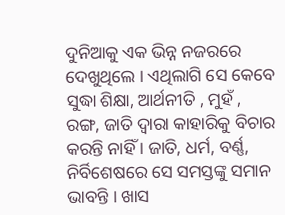ଦୁନିଆକୁ ଏକ ଭିନ୍ନ ନଜରରେ ଦେଖୁଥିଲେ । ଏଥିଲାଗି ସେ କେବେ ସୁଦ୍ଧା ଶିକ୍ଷା, ଆର୍ଥନୀତି , ମୁହଁ , ରଙ୍ଗ, ଜାତି ଦ୍ବାରା କାହାରିକୁ ବିଚାର କରନ୍ତି ନାହିଁ । ଜାତି, ଧର୍ମ, ବର୍ଣ୍ଣ, ନିର୍ବିଶେଷରେ ସେ ସମସ୍ତଙ୍କୁ ସମାନ ଭାବନ୍ତି । ଖାସ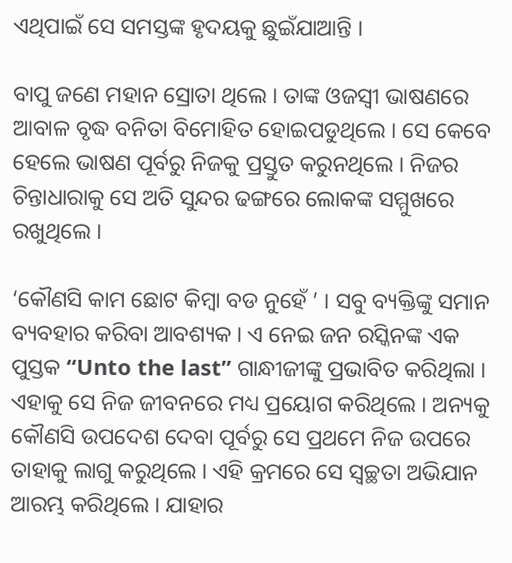ଏଥିପାଇଁ ସେ ସମସ୍ତଙ୍କ ହୃଦୟକୁ ଛୁଇଁଯାଆନ୍ତି ।

ବାପୁ ଜଣେ ମହାନ ସ୍ରୋତା ଥିଲେ । ତାଙ୍କ ଓଜସ୍ବୀ ଭାଷଣରେ ଆବାଳ ବୃଦ୍ଧ ବନିତା ବିମୋହିତ ହୋଇପଡୁଥିଲେ । ସେ କେବେ ହେଲେ ଭାଷଣ ପୂର୍ବରୁ ନିଜକୁ ପ୍ରସ୍ତୁତ କରୁନଥିଲେ । ନିଜର ଚିନ୍ତାଧାରାକୁ ସେ ଅତି ସୁନ୍ଦର ଢଙ୍ଗରେ ଲୋକଙ୍କ ସମ୍ମୁଖରେ ରଖୁଥିଲେ ।

‘କୌଣସି କାମ ଛୋଟ କିମ୍ବା ବଡ ନୁହେଁ ’ । ସବୁ ବ୍ୟକ୍ତିଙ୍କୁ ସମାନ ବ୍ୟବହାର କରିବା ଆବଶ୍ୟକ । ଏ ନେଇ ଜନ ରସ୍କିନଙ୍କ ଏକ ପୁସ୍ତକ ‘‘Unto the last’’ ଗାନ୍ଧୀଜୀଙ୍କୁ ପ୍ରଭାବିତ କରିଥିଲା । ଏହାକୁ ସେ ନିଜ ଜୀବନରେ ମଧ୍ୟ ପ୍ରୟୋଗ କରିଥିଲେ । ଅନ୍ୟକୁ କୌଣସି ଉପଦେଶ ଦେବା ପୂର୍ବରୁ ସେ ପ୍ରଥମେ ନିଜ ଉପରେ ତାହାକୁ ଲାଗୁ କରୁଥିଲେ । ଏହି କ୍ରମରେ ସେ ସ୍ବଚ୍ଛତା ଅଭିଯାନ ଆରମ୍ଭ କରିଥିଲେ । ଯାହାର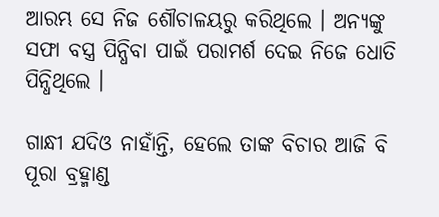ଆରମ୍ଭ ସେ ନିଜ ଶୌଚାଳୟରୁ କରିଥିଲେ । ଅନ୍ୟଙ୍କୁ ସଫା ବସ୍ତ୍ର ପିନ୍ଧିବା ପାଇଁ ପରାମର୍ଶ ଦେଇ ନିଜେ ଧୋତି ପିନ୍ଧିଥିଲେ ।

ଗାନ୍ଧୀ ଯଦିଓ ନାହାଁନ୍ତି, ହେଲେ ତାଙ୍କ ବିଚାର ଆଜି ବି ପୂରା ବ୍ରହ୍ମାଣ୍ଡ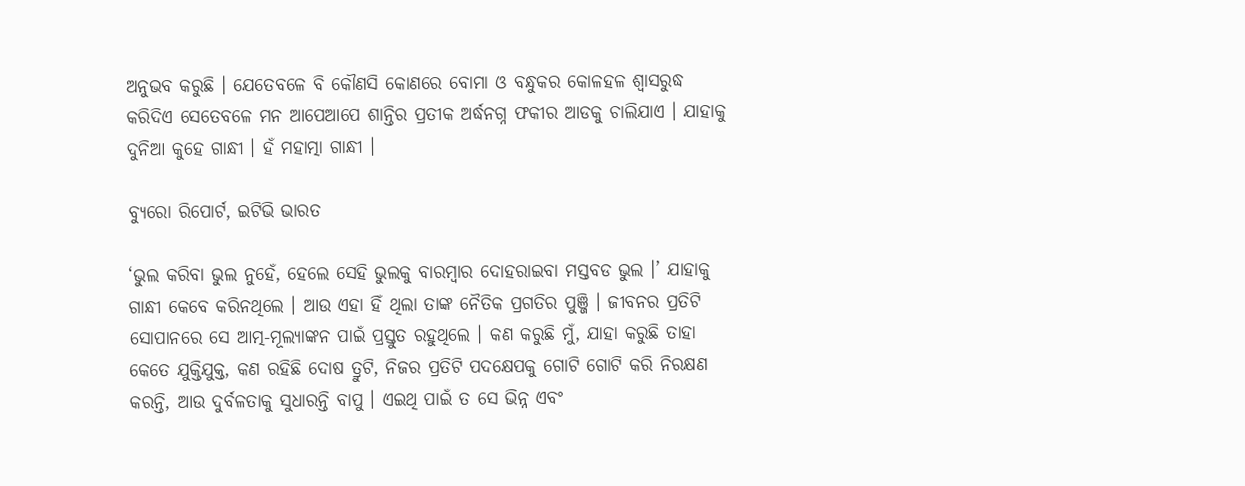ଅନୁଭବ କରୁଛି । ଯେତେବଳେ ବି କୌଣସି କୋଣରେ ବୋମା ଓ ବନ୍ଧୁକର କୋଳହଳ ଶ୍ବାସରୁଦ୍ଧ କରିଦିଏ ସେତେବଳେ ମନ ଆପେଆପେ ଶାନ୍ତିର ପ୍ରତୀକ ଅର୍ଦ୍ଧନଗ୍ନ ଫକୀର ଆଡକୁ ଚାଲିଯାଏ । ଯାହାକୁ ଦୁନିଆ କୁହେ ଗାନ୍ଧୀ । ହଁ ମହାତ୍ମା ଗାନ୍ଧୀ ।

ବ୍ୟୁରୋ ରିପୋର୍ଟ, ଇଟିଭି ଭାରତ

‘ଭୁଲ କରିବା ଭୁଲ ନୁହେଁ, ହେଲେ ସେହି ଭୁଲକୁ ବାରମ୍ବାର ଦୋହରାଇବା ମସ୍ତବଡ ଭୁଲ ।’ ଯାହାକୁ ଗାନ୍ଧୀ କେବେ କରିନଥିଲେ । ଆଉ ଏହା ହିଁ ଥିଲା ତାଙ୍କ ନୈତିକ ପ୍ରଗତିର ପୁଞ୍ଜି । ଜୀବନର ପ୍ରତିଟି ସୋପାନରେ ସେ ଆତ୍ମ-ମୂଲ୍ୟାଙ୍କନ ପାଇଁ ପ୍ରସ୍ତୁତ ରହୁଥିଲେ । କଣ କରୁଛି ମୁଁ, ଯାହା କରୁଛି ତାହା କେତେ ଯୁକ୍ତିଯୁକ୍ତ, କଣ ରହିଛି ଦୋଷ ତ୍ରୁଟି, ନିଜର ପ୍ରତିଟି ପଦକ୍ଷେପକୁ ଗୋଟି ଗୋଟି କରି ନିରକ୍ଷଣ କରନ୍ତି, ଆଉ ଦୁର୍ବଳତାକୁ ସୁଧାରନ୍ତି ବାପୁ । ଏଇଥି ପାଇଁ ତ ସେ ଭିନ୍ନ ଏବଂ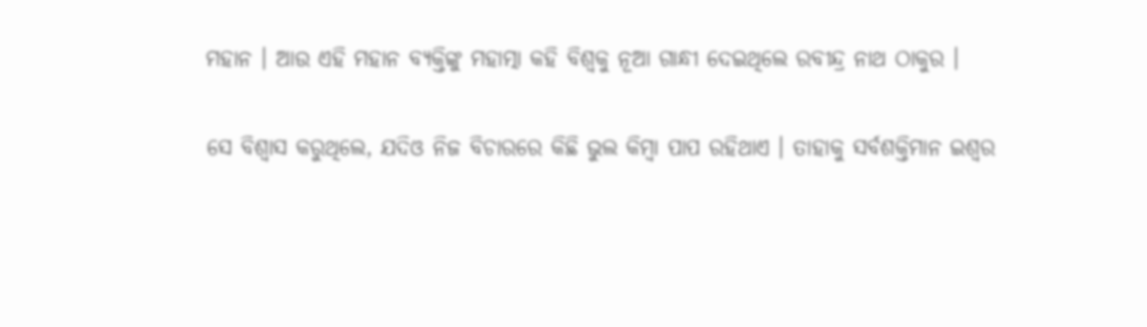ମହାନ । ଆଉ ଏହି ମହାନ ବ୍ୟକ୍ତିଙ୍କୁ ମହାତ୍ମା କହି ବିଶ୍ବକୁ ନୂଆ ଗାନ୍ଧୀ ଦେଇଥିଲେ ରବୀନ୍ଦ୍ର ନାଥ ଠାକୁର ।

ସେ ବିଶ୍ବାସ କରୁଥିଲେ, ଯଦିଓ ନିଜ ବିଚାରରେ କିଛି ଭୁଲ କିମ୍ବା ପାପ ରହିଥାଏ । ତାହାକୁ ସର୍ବଶକ୍ତିମାନ ଇଶ୍ବର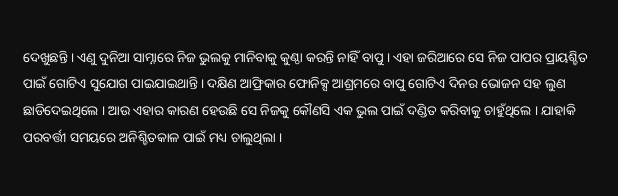ଦେଖୁଛନ୍ତି । ଏଣୁ ଦୁନିଆ ସାମ୍ନାରେ ନିଜ ଭୁଲକୁ ମାନିବାକୁ କୁଣ୍ଠା କରନ୍ତି ନାହିଁ ବାପୁ । ଏହା ଜରିଆରେ ସେ ନିଜ ପାପର ପ୍ରାୟଶ୍ଚିତ ପାଇଁ ଗୋଟିଏ ସୁଯୋଗ ପାଇଯାଇଥାନ୍ତି । ଦକ୍ଷିଣ ଆଫ୍ରିକାର ଫୋନିକ୍ସ ଆଶ୍ରମରେ ବାପୁ ଗୋଟିଏ ଦିନର ଭୋଜନ ସହ ଲୁଣ ଛାଡିଦେଇଥିଲେ । ଆଉ ଏହାର କାରଣ ହେଉଛି ସେ ନିଜକୁ କୌଣସି ଏକ ଭୁଲ ପାଇଁ ଦଣ୍ଡିତ କରିବାକୁ ଚାହୁଁଥିଲେ । ଯାହାକି ପରବର୍ତ୍ତୀ ସମୟରେ ଅନିଶ୍ଚିତକାଳ ପାଇଁ ମଧ୍ୟ ଚାଲୁଥିଲା ।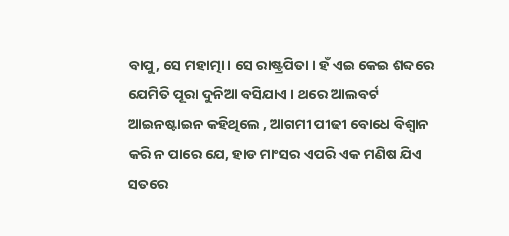ବାପୁ, ସେ ମହାତ୍ମା । ସେ ରାଷ୍ଟ୍ରପିତା । ହଁ ଏଇ କେଇ ଶବ୍ଦରେ ଯେମିତି ପୂରା ଦୁନିଆ ବସିଯାଏ । ଥରେ ଆଲବର୍ଟ ଆଇନଷ୍ଟାଇନ କହିଥିଲେ , ଆଗମୀ ପୀଢୀ ବୋଧେ ବିଶ୍ବାନ କରି ନ ପାରେ ଯେ, ହାଡ ମାଂସର ଏପରି ଏକ ମଣିଷ ଯିଏ ସତରେ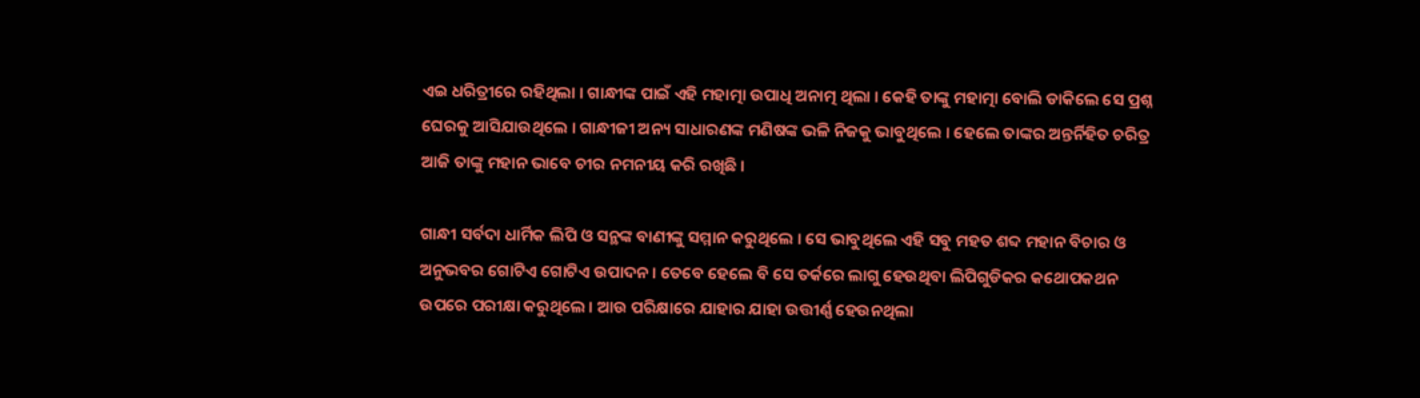ଏଇ ଧରିତ୍ରୀରେ ରହିଥିଲା । ଗାନ୍ଧୀଙ୍କ ପାଇଁ ଏହି ମହାତ୍ମା ଉପାଧି ଅନାତ୍ମ ଥିଲା । କେହି ତାଙ୍କୁ ମହାତ୍ମା ବୋଲି ଡାକିଲେ ସେ ପ୍ରଶ୍ନ ଘେରକୁ ଆସିଯାଉଥିଲେ । ଗାନ୍ଧୀଜୀ ଅନ୍ୟ ସାଧାରଣଙ୍କ ମଣିଷଙ୍କ ଭଳି ନିଜକୁ ଭାବୁଥିଲେ । ହେଲେ ତାଙ୍କର ଅନ୍ତର୍ନିହିତ ଚରିତ୍ର ଆଜି ତାଙ୍କୁ ମହାନ ଭାବେ ଚୀର ନମନୀୟ କରି ରଖିଛି ।

ଗାନ୍ଧୀ ସର୍ବଦା ଧାର୍ମିକ ଲିପି ଓ ସନ୍ଥଙ୍କ ବାଣୀଙ୍କୁ ସମ୍ମାନ କରୁଥିଲେ । ସେ ଭାବୁଥିଲେ ଏହି ସବୁ ମହତ ଶବ୍ଦ ମହାନ ବିଚାର ଓ ଅନୁଭବର ଗୋଟିଏ ଗୋଟିଏ ଉପାଦନ । ତେବେ ହେଲେ ବି ସେ ତର୍କରେ ଲାଗୁ ହେଉଥିବା ଲିପିଗୁଡିକର କଥୋପକଥନ ଉପରେ ପରୀକ୍ଷା କରୁଥିଲେ । ଆଉ ପରିକ୍ଷାରେ ଯାହାର ଯାହା ଉତ୍ତୀର୍ଣ୍ଣ ହେଉନଥିଲା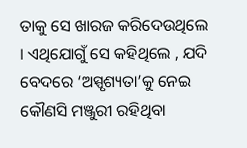ତାକୁ ସେ ଖାରଜ କରିଦେଉଥିଲେ । ଏଥିଯୋଗୁଁ ସେ କହିଥିଲେ , ଯଦି ବେଦରେ ‘ଅସ୍ପୃଶ୍ୟତା’କୁ ନେଇ କୌଣସି ମଞ୍ଜୁରୀ ରହିଥିବା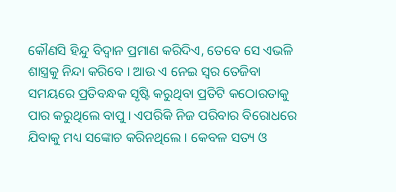କୌଣସି ହିନ୍ଦୁ ବିଦ୍ବାନ ପ୍ରମାଣ କରିଦିଏ, ତେବେ ସେ ଏଭଳି ଶାସ୍ତ୍ରକୁ ନିନ୍ଦା କରିବେ । ଆଉ ଏ ନେଇ ସ୍ବର ତେଜିବା ସମୟରେ ପ୍ରତିବନ୍ଧକ ସୃଷ୍ଟି କରୁଥିବା ପ୍ରତିଟି କଠୋରତାକୁ ପାର କରୁଥିଲେ ବାପୁ । ଏପରିକି ନିଜ ପରିବାର ବିରୋଧରେ ଯିବାକୁ ମଧ୍ୟ ସଙ୍କୋଚ କରିନଥିଲେ । କେବଳ ସତ୍ୟ ଓ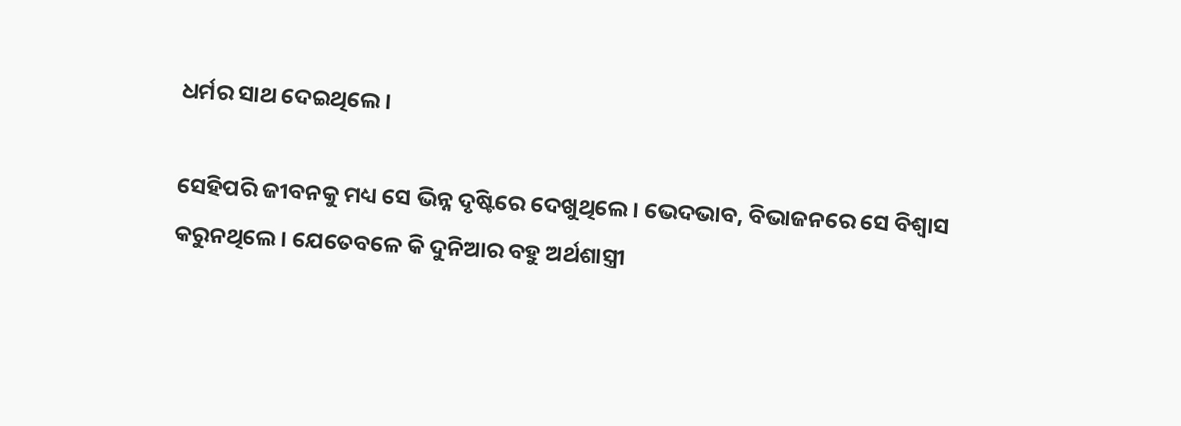ଧର୍ମର ସାଥ ଦେଇଥିଲେ ।

ସେହିପରି ଜୀବନକୁ ମଧ୍ୟ ସେ ଭିନ୍ନ ଦୃଷ୍ଟିରେ ଦେଖୁଥିଲେ । ଭେଦଭାବ, ବିଭାଜନରେ ସେ ବିଶ୍ବାସ କରୁନଥିଲେ । ଯେତେବଳେ କି ଦୁନିଆର ବହୁ ଅର୍ଥଶାସ୍ତ୍ରୀ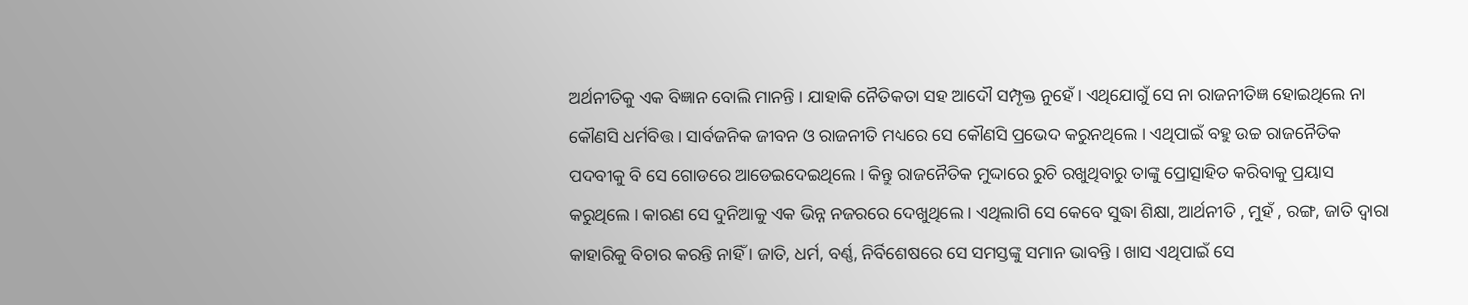ଅର୍ଥନୀତିକୁ ଏକ ବିଜ୍ଞାନ ବୋଲି ମାନନ୍ତି । ଯାହାକି ନୈତିକତା ସହ ଆଦୌ ସମ୍ପୃକ୍ତ ନୁହେଁ । ଏଥିଯୋଗୁଁ ସେ ନା ରାଜନୀତିଜ୍ଞ ହୋଇଥିଲେ ନା କୌଣସି ଧର୍ମବିତ୍ତ । ସାର୍ବଜନିକ ଜୀବନ ଓ ରାଜନୀତି ମଧ୍ୟରେ ସେ କୌଣସି ପ୍ରଭେଦ କରୁନଥିଲେ । ଏଥିପାଇଁ ବହୁ ଉଚ୍ଚ ରାଜନୈତିକ ପଦବୀକୁ ବି ସେ ଗୋଡରେ ଆଡେଇଦେଇଥିଲେ । କିନ୍ତୁ ରାଜନୈତିକ ମୁଦ୍ଦାରେ ରୁଚି ରଖୁଥିବାରୁ ତାଙ୍କୁ ପ୍ରୋତ୍ସାହିତ କରିବାକୁ ପ୍ରୟାସ କରୁଥିଲେ । କାରଣ ସେ ଦୁନିଆକୁ ଏକ ଭିନ୍ନ ନଜରରେ ଦେଖୁଥିଲେ । ଏଥିଲାଗି ସେ କେବେ ସୁଦ୍ଧା ଶିକ୍ଷା, ଆର୍ଥନୀତି , ମୁହଁ , ରଙ୍ଗ, ଜାତି ଦ୍ବାରା କାହାରିକୁ ବିଚାର କରନ୍ତି ନାହିଁ । ଜାତି, ଧର୍ମ, ବର୍ଣ୍ଣ, ନିର୍ବିଶେଷରେ ସେ ସମସ୍ତଙ୍କୁ ସମାନ ଭାବନ୍ତି । ଖାସ ଏଥିପାଇଁ ସେ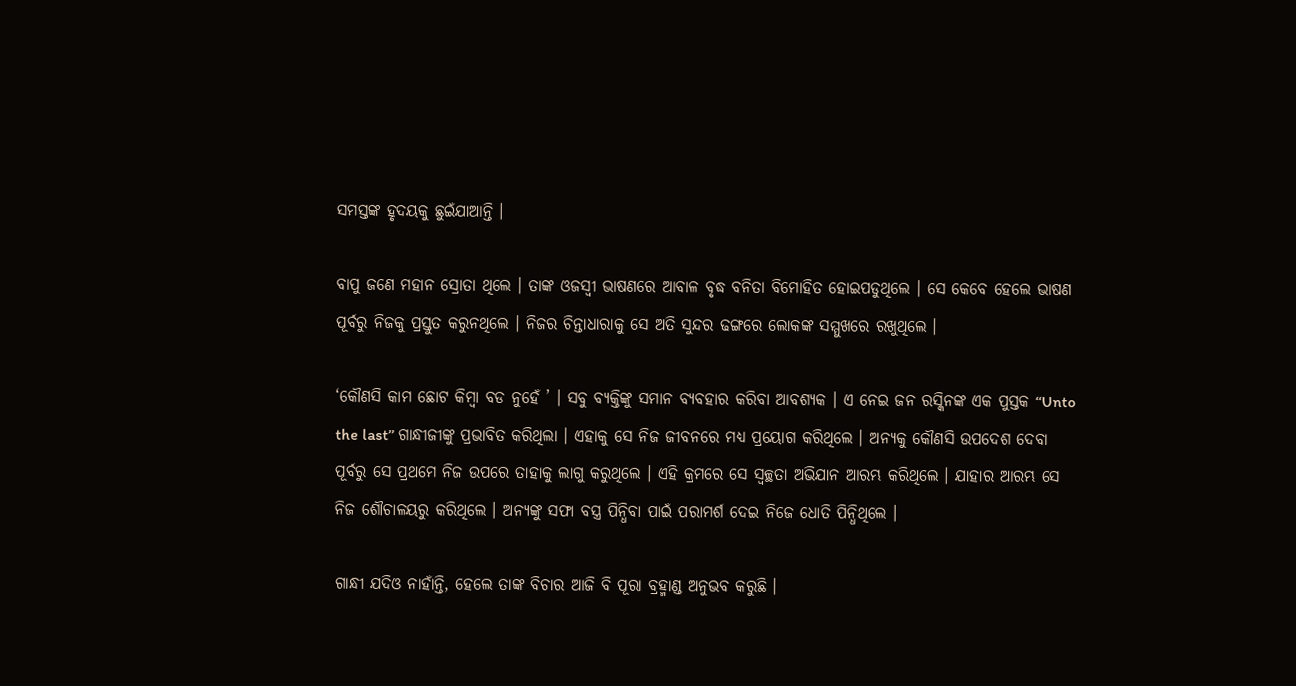ସମସ୍ତଙ୍କ ହୃଦୟକୁ ଛୁଇଁଯାଆନ୍ତି ।

ବାପୁ ଜଣେ ମହାନ ସ୍ରୋତା ଥିଲେ । ତାଙ୍କ ଓଜସ୍ବୀ ଭାଷଣରେ ଆବାଳ ବୃଦ୍ଧ ବନିତା ବିମୋହିତ ହୋଇପଡୁଥିଲେ । ସେ କେବେ ହେଲେ ଭାଷଣ ପୂର୍ବରୁ ନିଜକୁ ପ୍ରସ୍ତୁତ କରୁନଥିଲେ । ନିଜର ଚିନ୍ତାଧାରାକୁ ସେ ଅତି ସୁନ୍ଦର ଢଙ୍ଗରେ ଲୋକଙ୍କ ସମ୍ମୁଖରେ ରଖୁଥିଲେ ।

‘କୌଣସି କାମ ଛୋଟ କିମ୍ବା ବଡ ନୁହେଁ ’ । ସବୁ ବ୍ୟକ୍ତିଙ୍କୁ ସମାନ ବ୍ୟବହାର କରିବା ଆବଶ୍ୟକ । ଏ ନେଇ ଜନ ରସ୍କିନଙ୍କ ଏକ ପୁସ୍ତକ ‘‘Unto the last’’ ଗାନ୍ଧୀଜୀଙ୍କୁ ପ୍ରଭାବିତ କରିଥିଲା । ଏହାକୁ ସେ ନିଜ ଜୀବନରେ ମଧ୍ୟ ପ୍ରୟୋଗ କରିଥିଲେ । ଅନ୍ୟକୁ କୌଣସି ଉପଦେଶ ଦେବା ପୂର୍ବରୁ ସେ ପ୍ରଥମେ ନିଜ ଉପରେ ତାହାକୁ ଲାଗୁ କରୁଥିଲେ । ଏହି କ୍ରମରେ ସେ ସ୍ବଚ୍ଛତା ଅଭିଯାନ ଆରମ୍ଭ କରିଥିଲେ । ଯାହାର ଆରମ୍ଭ ସେ ନିଜ ଶୌଚାଳୟରୁ କରିଥିଲେ । ଅନ୍ୟଙ୍କୁ ସଫା ବସ୍ତ୍ର ପିନ୍ଧିବା ପାଇଁ ପରାମର୍ଶ ଦେଇ ନିଜେ ଧୋତି ପିନ୍ଧିଥିଲେ ।

ଗାନ୍ଧୀ ଯଦିଓ ନାହାଁନ୍ତି, ହେଲେ ତାଙ୍କ ବିଚାର ଆଜି ବି ପୂରା ବ୍ରହ୍ମାଣ୍ଡ ଅନୁଭବ କରୁଛି ।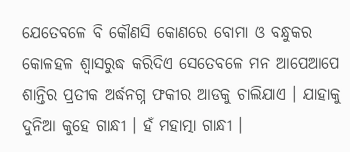ଯେତେବଳେ ବି କୌଣସି କୋଣରେ ବୋମା ଓ ବନ୍ଧୁକର କୋଳହଳ ଶ୍ବାସରୁଦ୍ଧ କରିଦିଏ ସେତେବଳେ ମନ ଆପେଆପେ ଶାନ୍ତିର ପ୍ରତୀକ ଅର୍ଦ୍ଧନଗ୍ନ ଫକୀର ଆଡକୁ ଚାଲିଯାଏ । ଯାହାକୁ ଦୁନିଆ କୁହେ ଗାନ୍ଧୀ । ହଁ ମହାତ୍ମା ଗାନ୍ଧୀ ।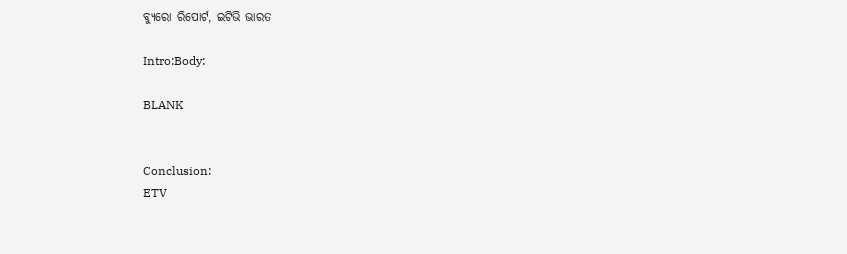ବ୍ୟୁରୋ ରିପୋର୍ଟ, ଇଟିଭି ଭାରତ

Intro:Body:

BLANK


Conclusion:
ETV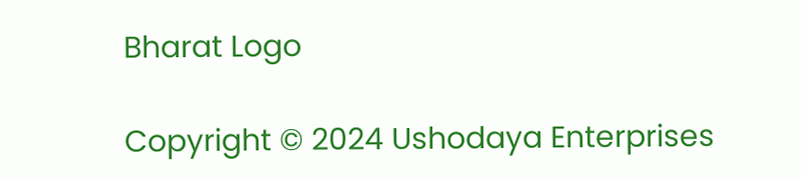Bharat Logo

Copyright © 2024 Ushodaya Enterprises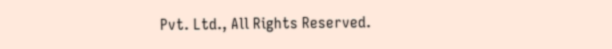Pvt. Ltd., All Rights Reserved.